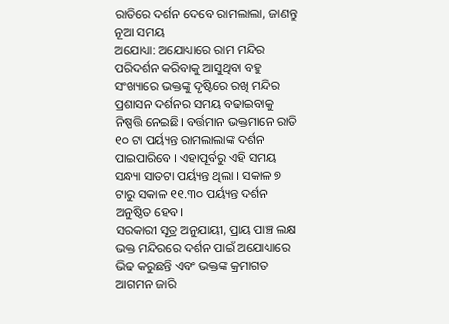ରାତିରେ ଦର୍ଶନ ଦେବେ ରାମଲାଲା, ଜାଣନ୍ତୁ ନୂଆ ସମୟ
ଅଯୋଧ୍ୟା: ଅଯୋଧ୍ୟାରେ ରାମ ମନ୍ଦିର ପରିଦର୍ଶନ କରିବାକୁ ଆସୁଥିବା ବହୁ ସଂଖ୍ୟାରେ ଭକ୍ତଙ୍କୁ ଦୃଷ୍ଟିରେ ରଖି ମନ୍ଦିର ପ୍ରଶାସନ ଦର୍ଶନର ସମୟ ବଢାଇବାକୁ ନିଷ୍ପତ୍ତି ନେଇଛି। ବର୍ତ୍ତମାନ ଭକ୍ତମାନେ ରାତି ୧୦ ଟା ପର୍ୟ୍ୟନ୍ତ ରାମଲାଲାଙ୍କ ଦର୍ଶନ ପାଇପାରିବେ । ଏହାପୂର୍ବରୁ ଏହି ସମୟ ସନ୍ଧ୍ୟା ସାତଟା ପର୍ୟ୍ୟନ୍ତ ଥିଲା । ସକାଳ ୭ ଟାରୁ ସକାଳ ୧୧.୩୦ ପର୍ୟ୍ୟନ୍ତ ଦର୍ଶନ ଅନୁଷ୍ଠିତ ହେବ।
ସରକାରୀ ସୂତ୍ର ଅନୁଯାୟୀ, ପ୍ରାୟ ପାଞ୍ଚ ଲକ୍ଷ ଭକ୍ତ ମନ୍ଦିରରେ ଦର୍ଶନ ପାଇଁ ଅଯୋଧ୍ୟାରେ ଭିଢ କରୁଛନ୍ତି ଏବଂ ଭକ୍ତଙ୍କ କ୍ରମାଗତ ଆଗମନ ଜାରି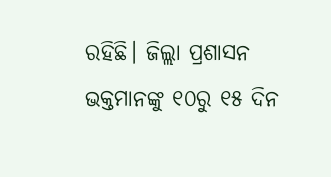ରହିଛି। ଜିଲ୍ଲା ପ୍ରଶାସନ ଭକ୍ତମାନଙ୍କୁ ୧୦ରୁ ୧୫ ଦିନ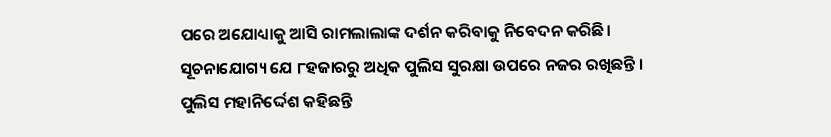ପରେ ଅଯୋଧ୍ୟାକୁ ଆସି ରାମଲାଲାଙ୍କ ଦର୍ଶନ କରିବାକୁ ନିବେଦନ କରିଛି। ସୂଚନାଯୋଗ୍ୟ ଯେ ୮ହଜାରରୁ ଅଧିକ ପୁଲିସ ସୁରକ୍ଷା ଉପରେ ନଜର ରଖିଛନ୍ତି । ପୁଲିସ ମହାନିର୍ଦ୍ଦେଶ କହିଛନ୍ତି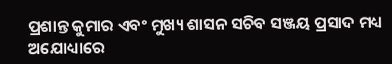ପ୍ରଶାନ୍ତ କୁମାର ଏବଂ ମୁଖ୍ୟ ଶାସନ ସଚିବ ସଞ୍ଜୟ ପ୍ରସାଦ ମଧ୍ୟ ଅଯୋଧ୍ୟାରେ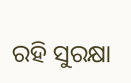ରହି ସୁରକ୍ଷା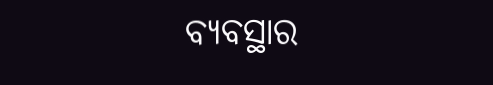ବ୍ୟବସ୍ଥାର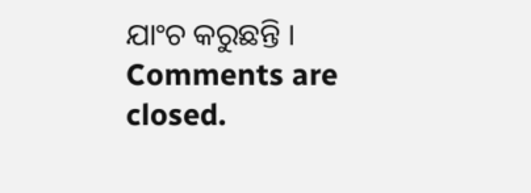ଯାଂଚ କରୁଛନ୍ତି ।
Comments are closed.